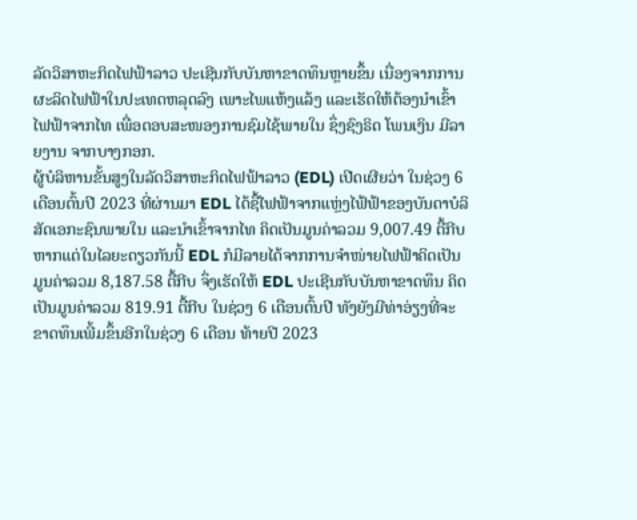ລັດວິສາຫະກິດໄຟຟ້າລາວ ປະເຊີນກັບບັນຫາຂາດທຶນຫຼາຍຂຶ້ນ ເນື່ອງຈາກການຜະລິດໄຟຟ້າໃນປະເທດຫລຸດລົງ ເພາະໄພແຫ້ງແລ້ງ ແລະເຮັດໃຫ້ຕ້ອງນຳເຂົ້າໄຟຟ້າຈາກໄທ ເພື່ອຕອບສະໜອງການຊົມໄຊ້ພາຍໃນ ຊຶ່ງຊົງຣິດ ໂພນເງິນ ມີລາຍງານ ຈາກບາງກອກ.
ຜູ້ບໍລິຫານຂັ້ນສູງໃນລັດວິສາຫະກິດໄຟຟ້າລາວ (EDL) ເປີດເຜີຍວ່າ ໃນຊ່ວງ 6 ເດືອນຕົ້ນປີ 2023 ທີ່ຜ່ານມາ EDL ໄດ້ຊື້ໄຟຟ້າຈາກແຫຼ່ງໄຟ້ຟ້າຂອງບັນດາບໍລິ ສັດເອກະຊົນພາຍໃນ ແລະນຳເຂົ້າຈາກໄທ ຄິດເປັນມູນຄ່າລວມ 9,007.49 ຕື້ກີບ ຫາກແຕ່ໃນໄລຍະດຽວກັນນີ້ EDL ກໍມີລາຍໄດ້ຈາກການຈຳໜ່າຍໄຟຟ້າຄິດເປັນມູນຄ່າລວມ 8,187.58 ຕື້ກີບ ຈຶ່ງເຮັດໃຫ້ EDL ປະເຊີນກັບບັນຫາຂາດທຶນ ຄິດເປັນມູນຄ່າລວມ 819.91 ຕື້ກີບ ໃນຊ່ວງ 6 ເດືອນຕົ້ນປີ ທັງຍັງມີທ່າອ່ຽງທີ່ຈະຂາດທຶນເພີ້ມຂຶ້ນອີກໃນຊ່ວງ 6 ເດືອນ ທ້າຍປີ 2023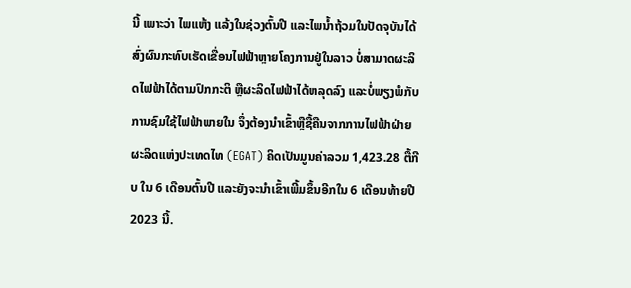ນີ້ ເພາະວ່າ ໄພແຫ້ງ ແລ້ງໃນຊ່ວງຕົ້ນປີ ແລະໄພນ້ຳຖ້ວມໃນປັດຈຸບັນໄດ້ສົ່ງຜົນກະທົບເຮັດເຂື່ອນໄຟຟ້າຫຼາຍໂຄງການຢູ່ໃນລາວ ບໍ່ສາມາດຜະລິດໄຟຟ້າໄດ້ຕາມປົກກະຕິ ຫຼືຜະລິດໄຟຟ້າໄດ້ຫລຸດລົງ ແລະບໍ່ພຽງພໍກັບການຊົມໃຊ້ໄຟຟ້າພາຍໃນ ຈຶ່ງຕ້ອງນຳເຂົ້າຫຼືຊື້ຄືນຈາກການໄຟຟ້າຝ່າຍຜະລິດແຫ່ງປະເທດໄທ (EGAT) ຄິດເປັນມູນຄ່າລວມ 1,423.28 ຕື້ກີບ ໃນ 6 ເດືອນຕົ້ນປີ ແລະຍັງຈະນຳເຂົ້າເພີ້ມຂຶ້ນອີກໃນ 6 ເດືອນທ້າຍປີ 2023 ນີ້.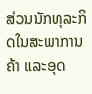ສ່ວນນັກທຸລະກິດໃນສະພາການຄ້າ ແລະອຸດ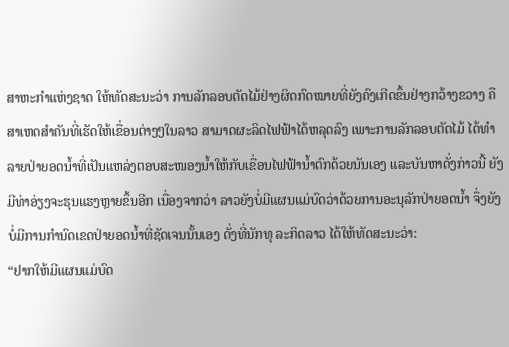ສາຫະກຳແຫ່ງຊາດ ໃຫ້ທັດສະນະວ່າ ການລັກລອບຕັດໄມ້ຢ່າງຜິດກົດໝາຍທີ່ຍັງຄົງເກີດຂຶ້ນຢ່າງກວ້າງຂວາງ ຄືສາເຫດສຳຄັນທີ່ເຮັດໃຫ້ເຂື່ອນຕ່າງໆໃນລາວ ສາມາດຜະລິດໄຟຟ້າໄດ້ຫລຸດລົງ ເພາະການລັກລອບຕັດໄມ້ ໄດ້ທຳລາຍປ່າຍອດນ້ຳທີ່ເປັນແຫລ່ງຕອບສະໜອງນ້ຳໃຫ້ກັບເຂື່ອນໄຟຟ້ານ້ຳຕົກດ້ວຍນັນເອງ ແລະບັນຫາດັ່ງກ່າວນີ້ ຍັງມີທ່າອ່ຽງຈະຮຸນແຮງຫຼາຍຂຶ້ນອີກ ເນື່ອງຈາກວ່າ ລາວຍັງບໍ່ມີແຜນແມ່ບົດວ່າດ້ວຍການອະນຸລັກປ່າຍອດນ້ຳ ຈຶ່ງຍັງບໍ່ມີການກຳນົດເຂດປ່າຍອດນ້ຳທີ່ຊັດເຈນນັ້ນເອງ ດັ່ງທີ່ນັກທຸ ລະກິດລາວ ໄດ້ໃຫ້ທັດສະນະວ່າ:
“ຢາກໃຫ້ມີແຜນແມ່ບົດ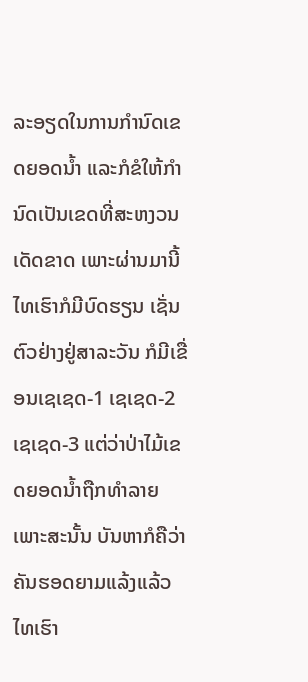ລະອຽດໃນການກຳນົດເຂດຍອດນ້ຳ ແລະກໍຂໍໃຫ້ກຳນົດເປັນເຂດທີ່ສະຫງວນເດັດຂາດ ເພາະຜ່ານມານີ້ ໄທເຮົາກໍມີບົດຮຽນ ເຊັ່ນຕົວຢ່າງຢູ່ສາລະວັນ ກໍມີເຂື່ອນເຊເຊດ-1 ເຊເຊດ-2 ເຊເຊດ-3 ແຕ່ວ່າປ່າໄມ້ເຂດຍອດນ້ຳຖືກທຳລາຍ ເພາະສະນັ້ນ ບັນຫາກໍຄືວ່າ ຄັນຮອດຍາມແລ້ງແລ້ວ ໄທເຮົາ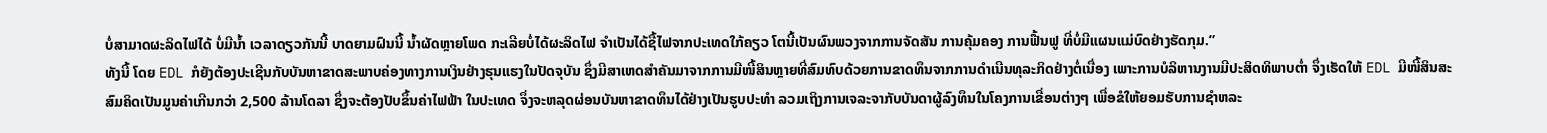ບໍ່ສາມາດຜະລິດໄຟໄດ້ ບໍ່ມີນ້ຳ ເວລາດຽວກັນນີ້ ບາດຍາມຝົນນີ້ ນ້ຳຜັດຫຼາຍໂພດ ກະເລີຍບໍ່ໄດ້ຜະລິດໄຟ ຈຳເປັນໄດ້ຊື້ໄຟຈາກປະເທດໃກ້ຄຽວ ໂຕນີ້ເປັນຜົນພວງຈາກການຈັດສັນ ການຄຸ້ມຄອງ ການຟື້ນຟູ ທີ່ບໍ່ມີແຜນແມ່ບົດຢ່າງຮັດກຸມ.”
ທັງນີ້ ໂດຍ EDL ກໍຍັງຕ້ອງປະເຊີນກັບບັນຫາຂາດສະພາບຄ່ອງທາງການເງິນຢ່າງຮຸນແຮງໃນປັດຈຸບັນ ຊຶ່ງມີສາເຫດສຳຄັນມາຈາກການມີໜີ້ສິນຫຼາຍທີ່ສົມທົບດ້ວຍການຂາດທຶນຈາກການດຳເນີນທຸລະກິດຢ່າງຕໍ່ເນື່ອງ ເພາະການບໍລິຫານງານມີປະສິດທິພາບຕ່ຳ ຈຶ່ງເຮັດໃຫ້ EDL ມີໜີ້ສິນສະສົມຄິດເປັນມູນຄ່າເກີນກວ່າ 2,500 ລ້ານໂດລາ ຊຶ່ງຈະຕ້ອງປັບຂຶ້ນຄ່າໄຟຟ້າ ໃນປະເທດ ຈຶ່ງຈະຫລຸດຜ່ອນບັນຫາຂາດທຶນໄດ້ຢ່າງເປັນຮູບປະທຳ ລວມເຖິງການເຈລະຈາກັບບັນດາຜູ້ລົງທຶນໃນໂຄງການເຂື່ອນຕ່າງໆ ເພື່ອຂໍໃຫ້ຍອມຮັບການຊຳຫລະ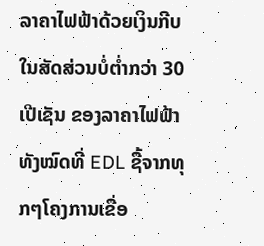ລາຄາໄຟຟ້າດ້ວຍເງິນກີບໃນສັດສ່ວນບໍ່ຕ່ຳກວ່າ 30 ເປີເຊັນ ຂອງລາຄາໄຟຟ້າທັງໝົດທີ່ EDL ຊື້ຈາກທຸກໆໂຄງການເຂື່ອ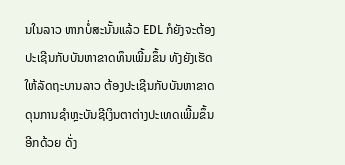ນໃນລາວ ຫາກບໍ່ສະນັ້ນແລ້ວ EDL ກໍຍັງຈະຕ້ອງປະເຊີນກັບບັນຫາຂາດທຶນເພີ້ມຂຶ້ນ ທັງຍັງເຮັດໃຫ້ລັດຖະບານລາວ ຕ້ອງປະເຊີນກັບບັນຫາຂາດດຸນການຊຳຫຼະບັນຊີເງິນຕາຕ່າງປະເທດເພີ້ມຂຶ້ນອີກດ້ວຍ ດັ່ງ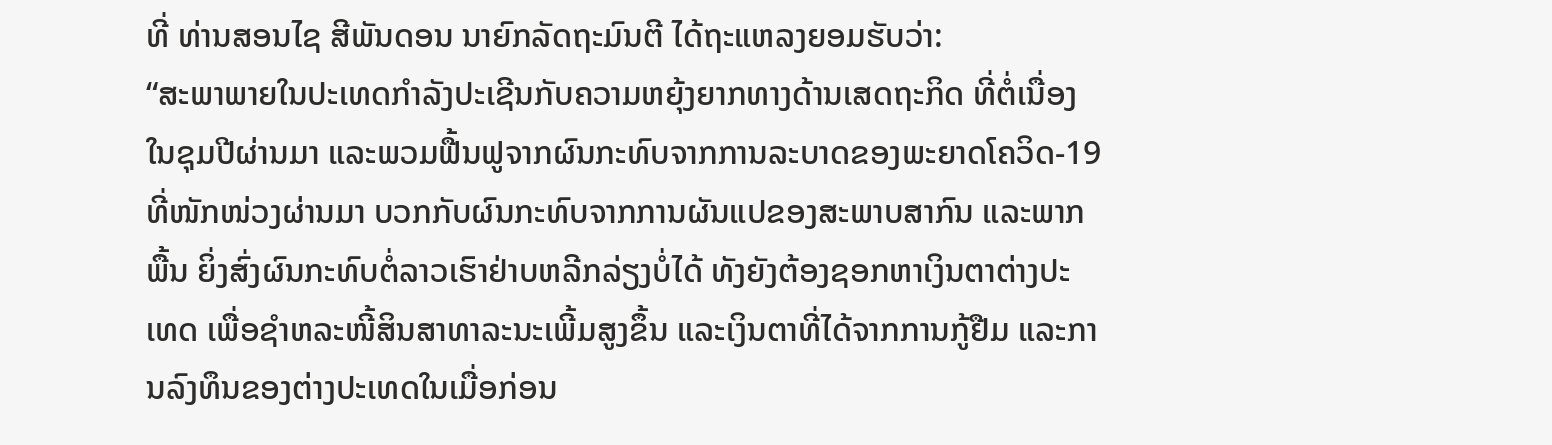ທີ່ ທ່ານສອນໄຊ ສີພັນດອນ ນາຍົກລັດຖະມົນຕີ ໄດ້ຖະແຫລງຍອມຮັບວ່າ:
“ສະພາພາຍໃນປະເທດກຳລັງປະເຊີນກັບຄວາມຫຍຸ້ງຍາກທາງດ້ານເສດຖະກິດ ທີ່ຕໍ່ເນື່ອງໃນຊຸມປີຜ່ານມາ ແລະພວມຟື້ນຟູຈາກຜົນກະທົບຈາກການລະບາດຂອງພະຍາດໂຄວິດ-19 ທີ່ໜັກໜ່ວງຜ່ານມາ ບວກກັບຜົນກະທົບຈາກການຜັນແປຂອງສະພາບສາກົນ ແລະພາກພື້ນ ຍິ່ງສົ່ງຜົນກະທົບຕໍ່ລາວເຮົາຢ່າບຫລີກລ່ຽງບໍ່ໄດ້ ທັງຍັງຕ້ອງຊອກຫາເງິນຕາຕ່າງປະເທດ ເພື່ອຊຳຫລະໜີ້ສິນສາທາລະນະເພີ້ມສູງຂຶ້ນ ແລະເງິນຕາທີ່ໄດ້ຈາກການກູ້ຢືມ ແລະການລົງທຶນຂອງຕ່າງປະເທດໃນເມື່ອກ່ອນ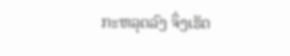ກະຫລຸດລົງ ຈຶ່ງເຮັດ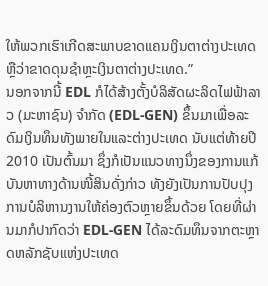ໃຫ້ພວກເຮົາເກີດສະພາບຂາດແຄນເງິນຕາຕ່າງປະເທດຫຼືວ່າຂາດດຸນຊຳຫຼະເງິນຕາຕ່າງປະເທດ.”
ນອກຈາກນີ້ EDL ກໍໄດ້ສ້າງຕັ້ງບໍລິສັດຜະລິດໄຟຟ້າລາວ (ມະຫາຊົນ) ຈຳກັດ (EDL-GEN) ຂຶ້ນມາເພື່ອລະດົມເງິນທຶນທັງພາຍໃນແລະຕ່າງປະເທດ ນັບແຕ່ທ້າຍປີ 2010 ເປັນຕົ້ນມາ ຊຶ່ງກໍເປັນແນວທາງນຶ່ງຂອງການແກ້ບັນຫາທາງດ້ານໜີ້ສິນດັ່ງກ່າວ ທັງຍັງເປັນການປັບປຸງການບໍລິຫານງານໃຫ້ຄ່ອງຕົວຫຼາຍຂຶ້ນດ້ວຍ ໂດຍທີ່ຜ່ານມາກໍປາກົດວ່າ EDL-GEN ໄດ້ລະດົມທຶນຈາກຕະຫຼາດຫລັກຊັບແຫ່ງປະເທດ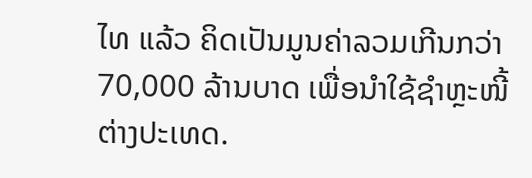ໄທ ແລ້ວ ຄິດເປັນມູນຄ່າລວມເກີນກວ່າ 70,000 ລ້ານບາດ ເພື່ອນຳໃຊ້ຊຳຫຼະໜີ້ຕ່າງປະເທດ.